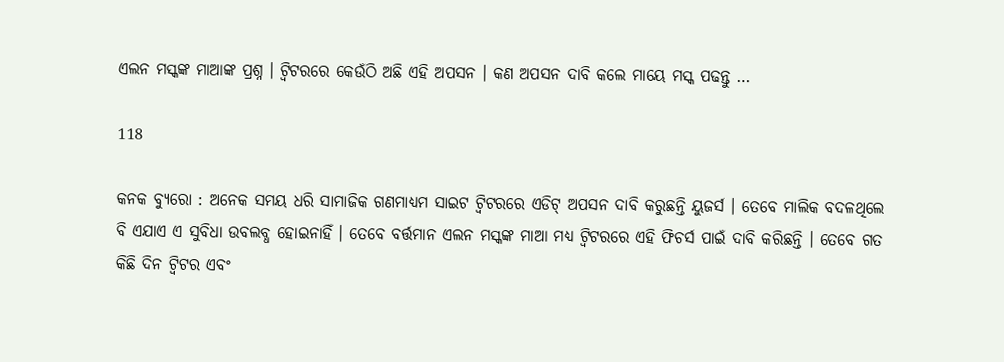ଏଲନ ମସ୍କଙ୍କ ମାଆଙ୍କ ପ୍ରଶ୍ନ । ଟ୍ୱିଟରରେ କେଉଁଠି ଅଛି ଏହି ଅପସନ । କଣ ଅପସନ ଦାବି କଲେ ମାୟେ ମସ୍କ ପଢନ୍ତୁ …

118

କନକ ବ୍ୟୁରୋ : ଅନେକ ସମୟ ଧରି ସାମାଜିକ ଗଣମାଧ୍ୟମ ସାଇଟ ଟ୍ୱିଟରରେ ଏଡିଟ୍ ଅପସନ ଦାବି କରୁଛନ୍ତି ୟୁଜର୍ସ । ତେବେ ମାଲିକ ବଦଳଥିଲେ ବି ଏଯାଏ ଏ ସୁବିଧା ଉବଲବ୍ଧ ହୋଇନାହିଁ । ତେବେ ବର୍ତ୍ତମାନ ଏଲନ ମସ୍କଙ୍କ ମାଆ ମଧ୍ୟ ଟ୍ୱିଟରରେ ଏହି ଫିଚର୍ସ ପାଇଁ ଦାବି କରିଛନ୍ତି । ତେବେ ଗତ କିଛି ଦିନ ଟ୍ୱିଟର ଏବଂ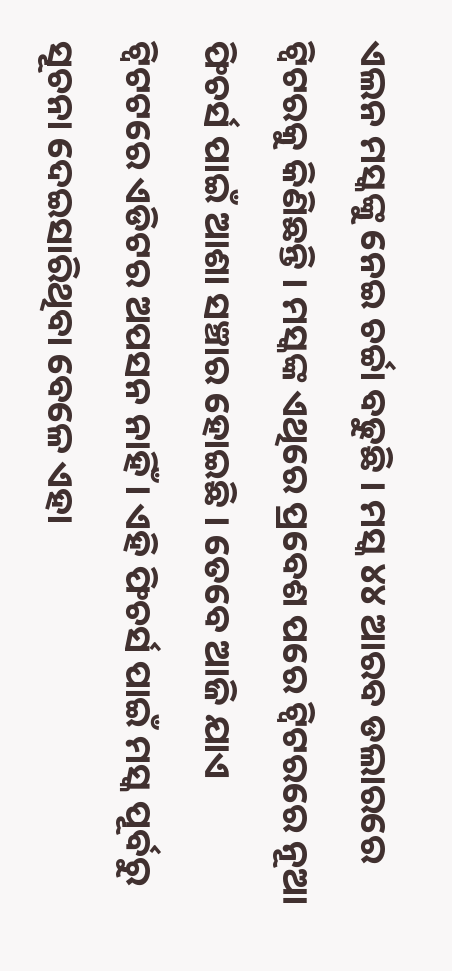ଏଲନ ମସ୍କଙ୍କୁ ନେଇ ଚର୍ଚ୍ଚା ବଢୁଛି । ମସ୍କ ୪୪ ଆରବ ଡଲାରରେ ଟ୍ୱିଟରକୁ କିଣିଛନ୍ତି । ମସ୍କଙ୍କ ଏଥିରେ ପ୍ରବେଶ ପରେ ଟ୍ୱିଟରରେ ନୂଆ ଫିଚର୍ସ ପାଇଁ ଆଶା ସଞ୍ଚାର ହୋଇଛି । ତେବେ ଆଜି ଯାଏ ଟ୍ୱିଟଟରେ ଏଡିଟର ଅପସନ ନାହିଁ । ଏହି ଫିଚର୍ସ ପାଇଁ ମସ୍କ ପୂର୍ବରୁ ସୂଚନା ଦେଇସାରିଥିବା ବେଳେ ଏହା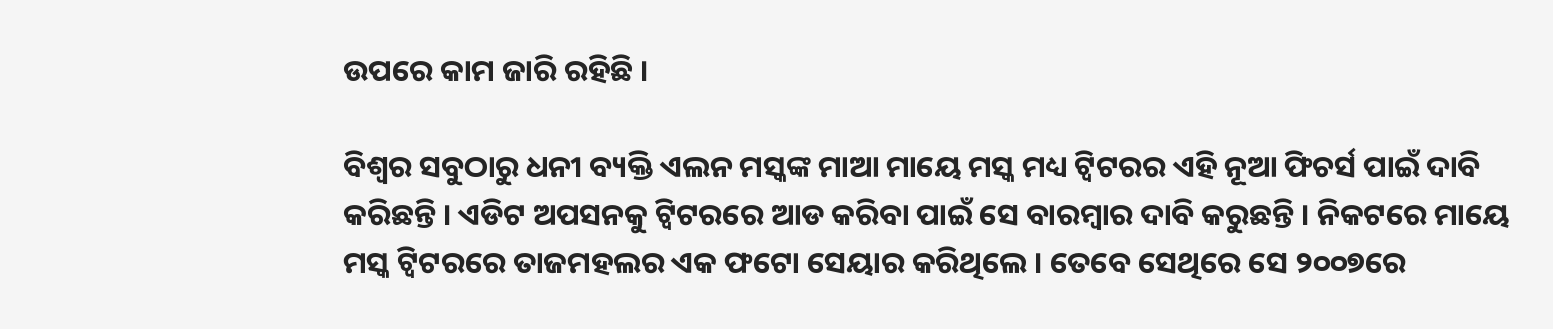ଉପରେ କାମ ଜାରି ରହିଛି ।

ବିଶ୍ୱର ସବୁଠାରୁ ଧନୀ ବ୍ୟକ୍ତି ଏଲନ ମସ୍କଙ୍କ ମାଆ ମାୟେ ମସ୍କ ମଧ୍ୟ ଟ୍ୱିଟରର ଏହି ନୂଆ ଫିଚର୍ସ ପାଇଁ ଦାବି କରିଛନ୍ତି । ଏଡିଟ ଅପସନକୁ ଟ୍ୱିଟରରେ ଆଡ କରିବା ପାଇଁ ସେ ବାରମ୍ବାର ଦାବି କରୁଛନ୍ତି । ନିକଟରେ ମାୟେ ମସ୍କ ଟ୍ୱିଟରରେ ତାଜମହଲର ଏକ ଫଟୋ ସେୟାର କରିଥିଲେ । ତେବେ ସେଥିରେ ସେ ୨୦୦୭ରେ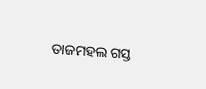ତାଜମହଲ ଗସ୍ତ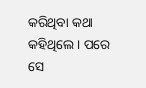କରିଥିବା କଥା କହିଥିଲେ । ପରେ ସେ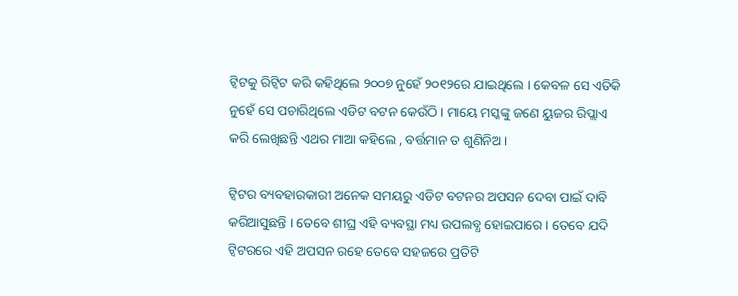ଟ୍ୱିଟକୁ ରିଟ୍ୱିଟ କରି କହିଥିଲେ ୨୦୦୭ ନୁହେଁ ୨୦୧୨ରେ ଯାଇଥିଲେ । କେବଳ ସେ ଏତିକି ନୁହେଁ ସେ ପଚାରିଥିଲେ ଏଡିଟ ବଟନ କେଉଁଠି । ମାୟେ ମସ୍କଙ୍କୁ ଜଣେ ୟୁଜର ରିପ୍ଲାଏ କରି ଲେଖିଛନ୍ତି ଏଥର ମାଆ କହିଲେ , ବର୍ତ୍ତମାନ ତ ଶୁଣିନିଅ ।

ଟ୍ୱିଟର ବ୍ୟବହାରକାରୀ ଅନେକ ସମୟରୁ ଏଡିଟ ବଟନର ଅପସନ ଦେବା ପାଇଁ ଦାବି କରିଆସୁଛନ୍ତି । ତେବେ ଶୀଘ୍ର ଏହି ବ୍ୟବସ୍ଥା ମଧ୍ୟ ଉପଲବ୍ଧ ହୋଇପାରେ । ତେବେ ଯଦି ଟ୍ୱିଟରରେ ଏହି ଅପସନ ରହେ ତେବେ ସହଜରେ ପ୍ରତିଟି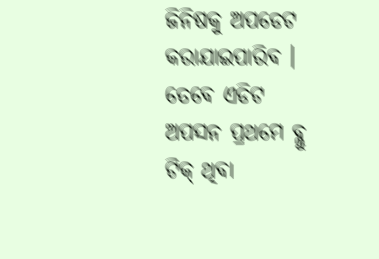ଜିନିଷକୁ ଅପଡେଟ କରାଯାଇପାରିବ । ତେବେ ଏଡିଟ ଅପସନ ପ୍ରଥମେ ବ୍ଲୁ ଟିକ୍ ଥିବା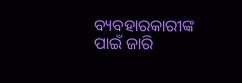ବ୍ୟବହାରକାରୀଙ୍କ ପାଇଁ ଜାରି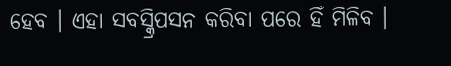ହେବ । ଏହା ସବସ୍କ୍ରିପସନ କରିବା ପରେ ହିଁ ମିଳିବ ।